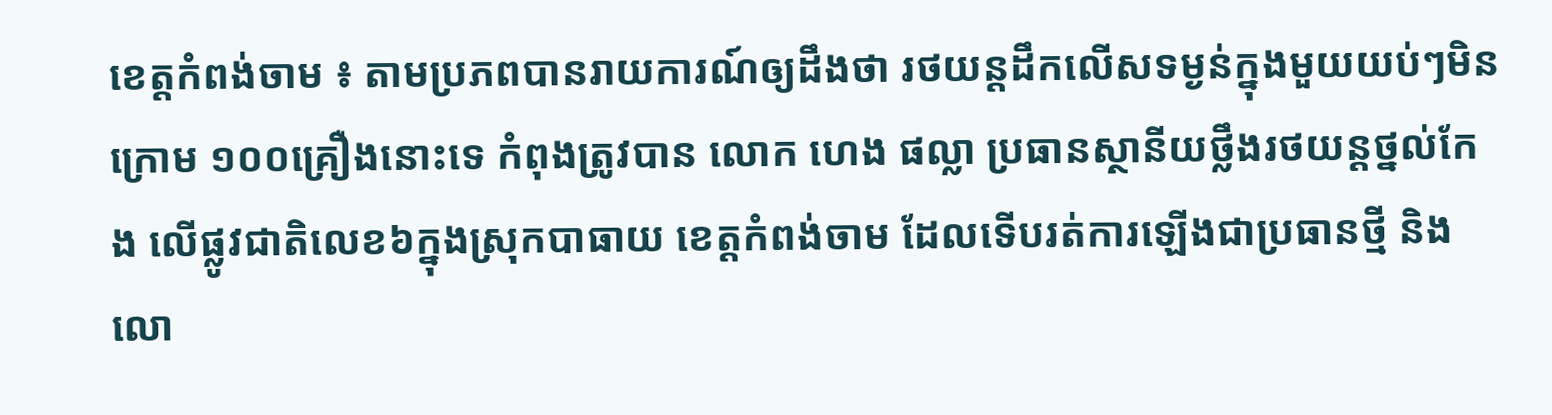ខេត្តកំពង់ចាម ៖ តាមប្រភពបានរាយការណ៍ឲ្យដឹងថា រថយន្តដឹកលើសទម្ងន់ក្នុងមួយយប់ៗមិនក្រោម ១០០គ្រឿងនោះទេ កំពុងត្រូវបាន លោក ហេង ផល្លា ប្រធានស្ថានីយថ្លឹងរថយន្តថ្នល់កែង លើផ្លូវជាតិលេខ៦ក្នុងស្រុកបាធាយ ខេត្តកំពង់ចាម ដែលទើបរត់ការឡើងជាប្រធានថ្មី និង លោ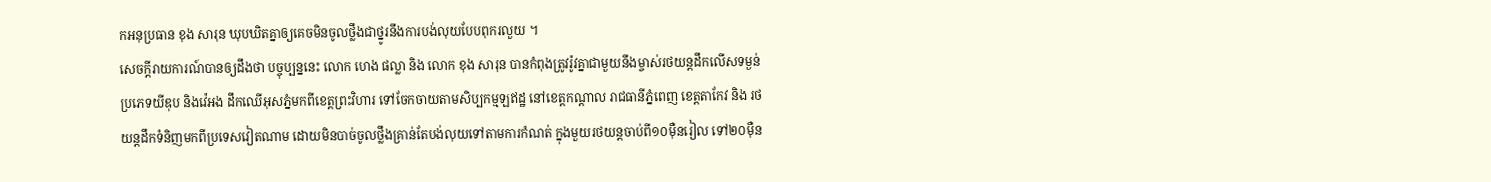កអនុប្រធាន ខុង សារុន ឃុបឃិតគ្នាឲ្យគេចមិនចូលថ្លឹងជាថ្នូរនឹងការបង់លុយបែបពុករលួយ ។
សេចក្តីរាយការណ៍បានឲ្យដឹងថា បច្ចុប្បន្ននេះ លោក ហេង ផល្លា និង លោក ខុង សារុន បានកំពុងត្រូវរ៉ូវគ្នាជាមួយនឹងម្ចាស់រថយន្តដឹកលើសទម្ងន់ប្រភេទយីឌុប និងវ៉េអង ដឹកឈើអុសភ្នំមកពីខេត្តព្រះវិហារ ទៅចែកចាយតាមសិប្បកម្មឡឥដ្ឋ នៅខេត្តកណ្តាល រាជធានីភ្នំពេញ ខេត្តតាកែវ និង រថយន្តដឹកទំនិញមកពីប្រទេសវៀតណាម ដោយមិនបាច់ចូលថ្លឹងគ្រាន់តែបង់លុយទៅតាមការកំណត់ ក្នុងមួយរថយន្តចាប់ពី១០មុឺនរៀល ទៅ២០មុឺន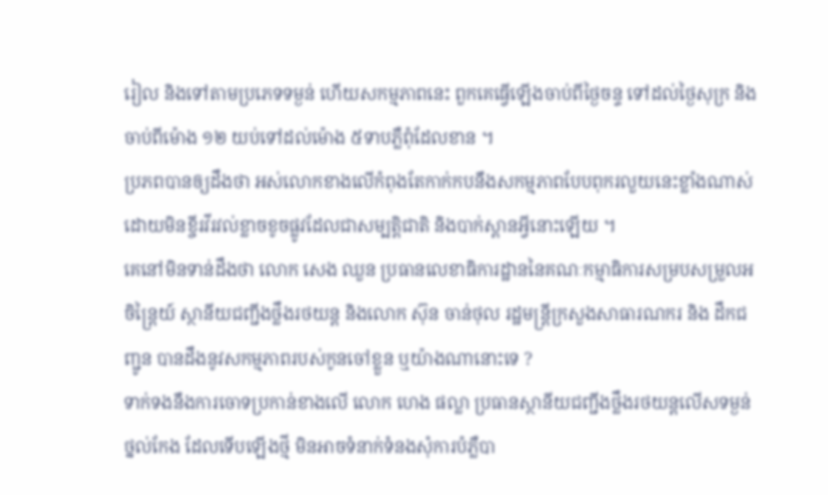រៀល និងទៅតាមប្រភេទទម្ងន់ ហើយសកម្មភាពនេះ ពួកគេធ្វើឡើងចាប់ពីថ្ងៃចន្ទ ទៅដល់ថ្ងៃសុក្រ និងចាប់ពីម៉ោង ១២ យប់ទៅដល់ម៉ោង ៥ទាបភ្លឺពុំដែលខាន ។
ប្រភពបានឲ្យដឹងថា អស់លោកខាងលើកំពុងតែកាក់កបនឹងសកម្មភាពបែបពុករលួយនេះខ្លាំងណាស់ ដោយមិនខ្ចីរវីរវល់ខ្លាចខូចផ្លូវដែលជាសម្បត្តិជាតិ និងបាក់ស្ពានអ្វីនោះឡើយ ។
គេនៅមិនទាន់ដឹងថា លោក សេង ឈួន ប្រធានលេខាធិការដ្ឋាននៃគណៈកម្មាធិការសម្របសម្រួលអចិន្រ្តៃយ៍ ស្ថានីយជញ្ជីងថ្លឹងរថយន្ត និងលោក ស៊ុន ចាន់ថុល រដ្ឋមន្រ្តីក្រសួងសាធារណករ និង ដឹកជញ្ជូន បានដឹងនូវសកម្មភាពរបស់កូនចៅខ្លួន ឬយ៉ាងណានោះទេ ?
ទាក់ទងនឹងការចោទប្រកាន់ខាងលើ លោក ហេង ផល្លា ប្រធានស្ថានីយជញ្ជីងថ្លឹងរថយន្តលើសទម្ងន់ ថ្នល់កែង ដែលទើបឡើងថ្មី មិនអាចទំនាក់ទំនងសុំការបំភ្លឺបា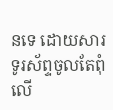នទេ ដោយសារទូរស័ព្ទចូលតែពុំលើ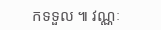កទទួល ៕ វណ្ណៈ